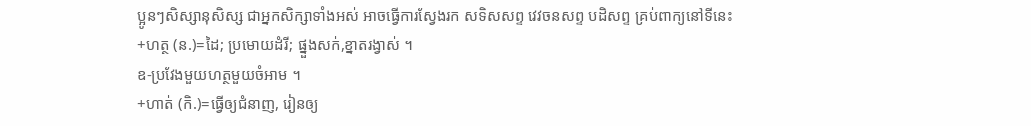ប្អូនៗសិស្សានុសិស្ស ជាអ្នកសិក្សាទាំងអស់ អាចធ្វើការស្វែងរក សទិសសព្ទ វេវចនសព្ទ បដិសព្ទ គ្រប់ពាក្យនៅទីនេះ
+ហត្ថ (ន.)=ដៃ; ប្រមោយដំរី; ផ្នួងសក់,ខ្នាតរង្វាស់ ។
ឧ-ប្រវែងមួយហត្ថមួយចំអាម ។
+ហាត់ (កិ.)=ធ្វើឲ្យជំនាញ, រៀនឲ្យ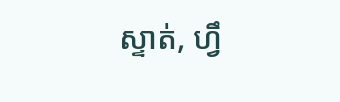ស្ទាត់, ហ្វឹ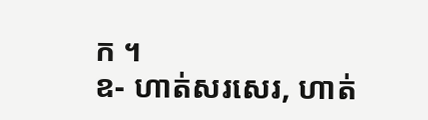ក ។
ឧ- ហាត់សរសេរ, ហាត់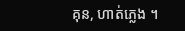គុន, ហាត់ភ្លេង ។